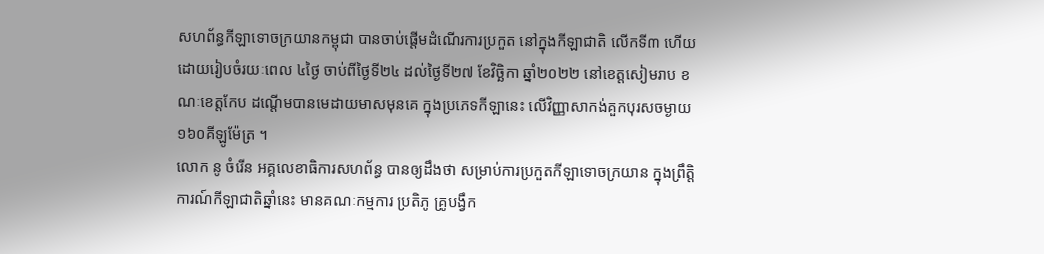សហព័ន្ធកីឡាទោចក្រយានកម្ពុជា បានចាប់ផ្ដើមដំណើរការប្រកួត នៅក្នុងកីឡាជាតិ លើកទី៣ ហើយ ដោយរៀបចំរយៈពេល ៤ថ្ងៃ ចាប់ពីថ្ងៃទី២៤ ដល់ថ្ងៃទី២៧ ខែវិច្ឆិកា ឆ្នាំ២០២២ នៅខេត្តសៀមរាប ខណៈខេត្តកែប ដណ្ដើមបានមេដាយមាសមុនគេ ក្នុងប្រភេទកីឡានេះ លើវិញ្ញាសាកង់គួកបុរសចម្ងាយ ១៦០គីឡូម៉ែត្រ ។
លោក នូ ចំរើន អគ្គលេខាធិការសហព័ន្ធ បានឲ្យដឹងថា សម្រាប់ការប្រកួតកីឡាទោចក្រយាន ក្នុងព្រឹត្តិការណ៍កីឡាជាតិឆ្នាំនេះ មានគណៈកម្មការ ប្រតិភូ គ្រូបង្វឹក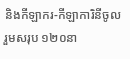និងកីឡាករ-កីឡាការិនីចូលរួមសរុប ១២០នា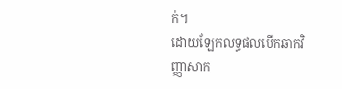ក់។
ដោយឡែកលទ្ធផលបើកឆាកវិញ្ញាសាក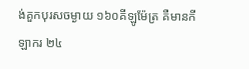ង់គួកបុរសចម្ងាយ ១៦០គីឡូម៉ែត្រ គឺមានកីឡាករ ២៤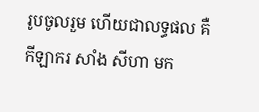រូបចូលរួម ហើយជាលទ្ធផល គឺកីឡាករ សាំង សីហា មក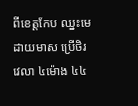ពីខេត្តកែប ឈ្នះមេដាយមាស ប្រើថិរវេលា ៤ម៉ោង ៤៤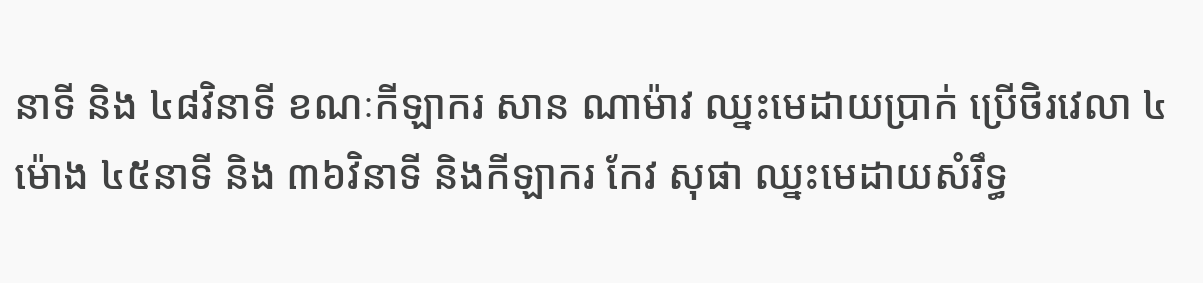នាទី និង ៤៨វិនាទី ខណៈកីឡាករ សាន ណាម៉ាវ ឈ្នះមេដាយប្រាក់ ប្រើថិរវេលា ៤ម៉ោង ៤៥នាទី និង ៣៦វិនាទី និងកីឡាករ កែវ សុផា ឈ្នះមេដាយសំរឹទ្ធ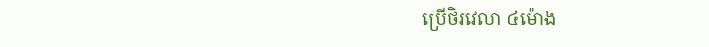ប្រើថិរវេលា ៤ម៉ោង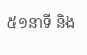៥១នាទី និង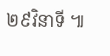២៩វិនាទី ៕